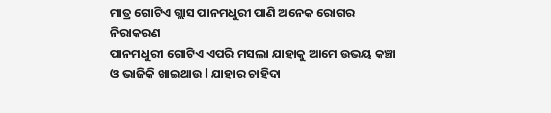ମାତ୍ର ଗୋଟିଏ ଗ୍ଲାସ ପାନମଧୁରୀ ପାଣି ଅନେକ ରୋଗର ନିରାକରଣ
ପାନମଧୁରୀ ଗୋଟିଏ ଏପରି ମସଲା ଯାହାକୁ ଆମେ ଉଭୟ କଞ୍ଚା ଓ ଭାଜିକି ଖାଇଥାଉ l ଯାହାର ଚାହିଦା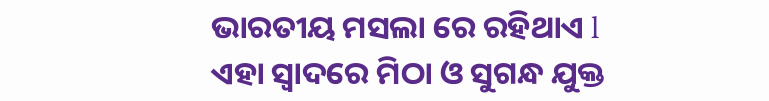ଭାରତୀୟ ମସଲା ରେ ରହିଥାଏ l
ଏହା ସ୍ଵାଦରେ ମିଠା ଓ ସୁଗନ୍ଧ ଯୁକ୍ତ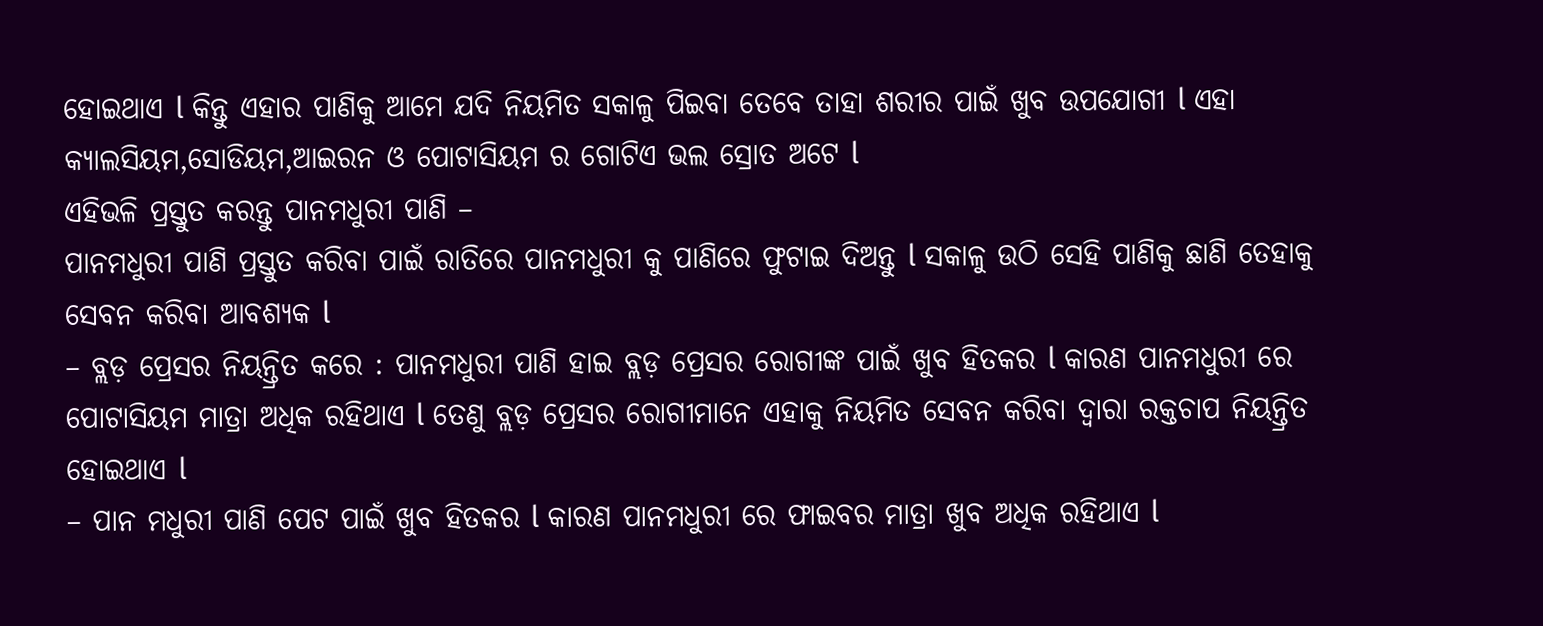ହୋଇଥାଏ l କିନ୍ତୁ ଏହାର ପାଣିକୁ ଆମେ ଯଦି ନିୟମିତ ସକାଳୁ ପିଇବା ତେବେ ତାହା ଶରୀର ପାଇଁ ଖୁବ ଉପଯୋଗୀ l ଏହା କ୍ୟାଲସିୟମ,ସୋଡିୟମ,ଆଇରନ ଓ ପୋଟାସିୟମ ର ଗୋଟିଏ ଭଲ ସ୍ରୋତ ଅଟେ l
ଏହିଭଳି ପ୍ରସ୍ତୁତ କରନ୍ତୁ ପାନମଧୁରୀ ପାଣି –
ପାନମଧୁରୀ ପାଣି ପ୍ରସ୍ତୁତ କରିବା ପାଇଁ ରାତିରେ ପାନମଧୁରୀ କୁ ପାଣିରେ ଫୁଟାଇ ଦିଅନ୍ତୁ l ସକାଳୁ ଉଠି ସେହି ପାଣିକୁ ଛାଣି ତେହାକୁ ସେବନ କରିବା ଆବଶ୍ୟକ l
– ବ୍ଲଡ଼ ପ୍ରେସର ନିୟନ୍ତ୍ରିତ କରେ : ପାନମଧୁରୀ ପାଣି ହାଇ ବ୍ଲଡ଼ ପ୍ରେସର ରୋଗୀଙ୍କ ପାଇଁ ଖୁବ ହିତକର l କାରଣ ପାନମଧୁରୀ ରେ ପୋଟାସିୟମ ମାତ୍ରା ଅଧିକ ରହିଥାଏ l ତେଣୁ ବ୍ଲଡ଼ ପ୍ରେସର ରୋଗୀମାନେ ଏହାକୁ ନିୟମିତ ସେବନ କରିବା ଦ୍ୱାରା ରକ୍ତଚାପ ନିୟନ୍ତ୍ରିତ ହୋଇଥାଏ l
– ପାନ ମଧୁରୀ ପାଣି ପେଟ ପାଇଁ ଖୁବ ହିତକର l କାରଣ ପାନମଧୁରୀ ରେ ଫାଇବର ମାତ୍ରା ଖୁବ ଅଧିକ ରହିଥାଏ l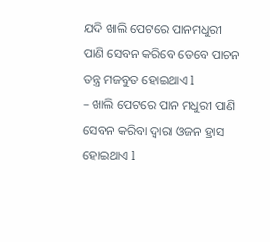ଯଦି ଖାଲି ପେଟରେ ପାନମଧୁରୀ ପାଣି ସେବନ କରିବେ ତେବେ ପାଚନ ତନ୍ତ୍ର ମଜବୁତ ହୋଇଥାଏ l
– ଖାଲି ପେଟରେ ପାନ ମଧୁରୀ ପାଣି ସେବନ କରିବା ଦ୍ୱାରା ଓଜନ ହ୍ରାସ ହୋଇଥାଏ l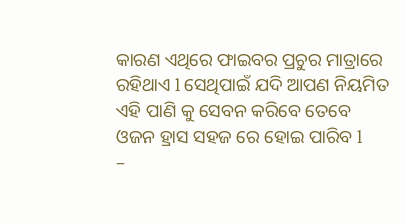କାରଣ ଏଥିରେ ଫାଇବର ପ୍ରଚୁର ମାତ୍ରାରେ ରହିଥାଏ l ସେଥିପାଇଁ ଯଦି ଆପଣ ନିୟମିତ ଏହି ପାଣି କୁ ସେବନ କରିବେ ତେବେ ଓଜନ ହ୍ରାସ ସହଜ ରେ ହୋଇ ପାରିବ l
–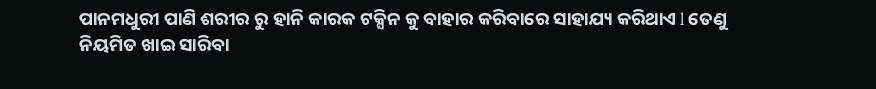ପାନମଧୁରୀ ପାଣି ଶରୀର ରୁ ହାନି କାରକ ଟକ୍ସିନ କୁ ବାହାର କରିବାରେ ସାହାଯ୍ୟ କରିଥାଏ l ତେଣୁ ନିୟମିତ ଖାଇ ସାରିବା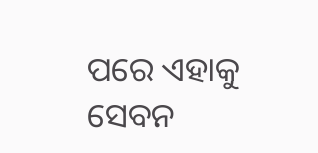ପରେ ଏହାକୁ ସେବନ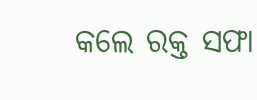କଲେ ରକ୍ତ ସଫା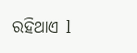ରହିଥାଏ l